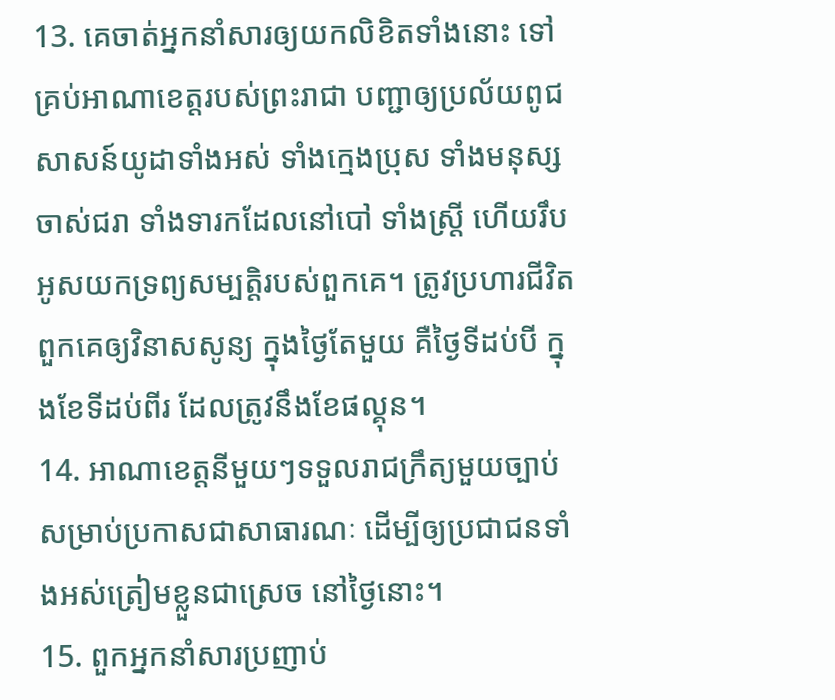13. គេចាត់អ្នកនាំសារឲ្យយកលិខិតទាំងនោះ ទៅគ្រប់អាណាខេត្តរបស់ព្រះរាជា បញ្ជាឲ្យប្រល័យពូជសាសន៍យូដាទាំងអស់ ទាំងក្មេងប្រុស ទាំងមនុស្សចាស់ជរា ទាំងទារកដែលនៅបៅ ទាំងស្ត្រី ហើយរឹបអូសយកទ្រព្យសម្បត្តិរបស់ពួកគេ។ ត្រូវប្រហារជីវិតពួកគេឲ្យវិនាសសូន្យ ក្នុងថ្ងៃតែមួយ គឺថ្ងៃទីដប់បី ក្នុងខែទីដប់ពីរ ដែលត្រូវនឹងខែផល្គុន។
14. អាណាខេត្តនីមួយៗទទួលរាជក្រឹត្យមួយច្បាប់ សម្រាប់ប្រកាសជាសាធារណៈ ដើម្បីឲ្យប្រជាជនទាំងអស់ត្រៀមខ្លួនជាស្រេច នៅថ្ងៃនោះ។
15. ពួកអ្នកនាំសារប្រញាប់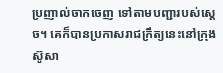ប្រញាល់ចាកចេញ ទៅតាមបញ្ជារបស់ស្ដេច។ គេក៏បានប្រកាសរាជក្រឹត្យនេះនៅក្រុងស៊ូសា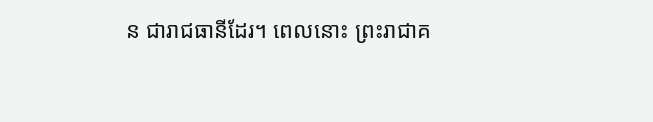ន ជារាជធានីដែរ។ ពេលនោះ ព្រះរាជាគ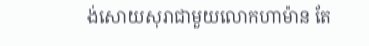ង់សោយសុរាជាមួយលោកហាម៉ាន តែ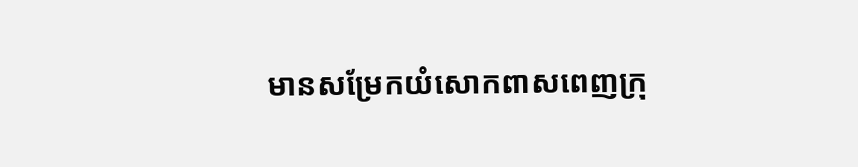មានសម្រែកយំសោកពាសពេញក្រុ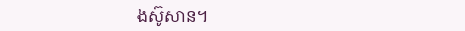ងស៊ូសាន។